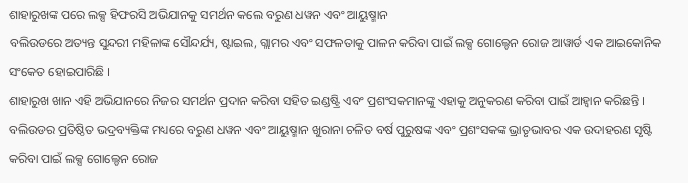ଶାହାରୁଖଙ୍କ ପରେ ଲକ୍ସ ହିଫରସି ଅଭିଯାନକୁ ସମର୍ଥନ କଲେ ବରୁଣ ଧୱନ ଏବଂ ଆୟୁଷ୍ମାନ
ବଲିଉଡରେ ଅତ୍ୟନ୍ତ ସୁନ୍ଦରୀ ମହିଳାଙ୍କ ସୌନ୍ଦର୍ଯ୍ୟ, ଷ୍ଟାଇଲ, ଗ୍ଲାମର ଏବଂ ସଫଳତାକୁ ପାଳନ କରିବା ପାଇଁ ଲକ୍ସ ଗୋଲ୍ଡେନ ରୋଜ ଆୱାର୍ଡ ଏକ ଆଇକୋନିକ ସଂକେତ ହୋଇପାରିଛି ।
ଶାହାରୁଖ ଖାନ ଏହି ଅଭିଯାନରେ ନିଜର ସମର୍ଥନ ପ୍ରଦାନ କରିବା ସହିତ ଇଣ୍ଡଷ୍ଟ୍ରି ଏବଂ ପ୍ରଶଂସକମାନଙ୍କୁ ଏହାକୁ ଅନୁକରଣ କରିବା ପାଇଁ ଆହ୍ୱାନ କରିଛନ୍ତି । ବଲିଉଡର ପ୍ରତିଷ୍ଠିତ ଭଦ୍ରବ୍ୟକ୍ତିଙ୍କ ମଧ୍ୟରେ ବରୁଣ ଧୱନ ଏବଂ ଆୟୁଷ୍ମାନ ଖୁରାନା ଚଳିତ ବର୍ଷ ପୁରୁଷଙ୍କ ଏବଂ ପ୍ରଶଂସକଙ୍କ ଭ୍ରାତୃଭାବର ଏକ ଉଦାହରଣ ସୃଷ୍ଟି କରିବା ପାଇଁ ଲକ୍ସ ଗୋଲ୍ଡେନ ରୋଜ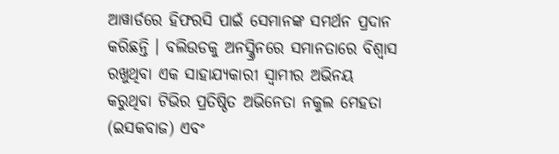ଆୱାର୍ଡରେ ହିଫରସି ପାଇଁ ସେମାନଙ୍କ ସମର୍ଥନ ପ୍ରଦାନ କରିଛନ୍ତି । ବଲିଉଡକୁ ଅନସ୍କ୍ରିନରେ ସମାନତାରେ ବିଶ୍ୱାସ ରଖୁଥିବା ଏକ ସାହାଯ୍ୟକାରୀ ସ୍ୱାମୀର ଅଭିନୟ କରୁଥିବା ଟିଭିର ପ୍ରତିଷ୍ଠିତ ଅଭିନେତା ନକୁଲ ମେହତା (ଇସକବାଜ) ଏବଂ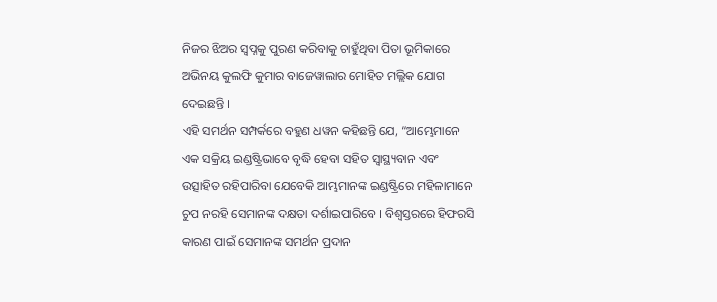ନିଜର ଝିଅର ସ୍ୱପ୍ନକୁ ପୁରଣ କରିବାକୁ ଚାହୁଁଥିବା ପିତା ଭୂମିକାରେ ଅଭିନୟ କୁଲଫି କୁମାର ବାଜେୱାଲାର ମୋହିତ ମଲ୍ଲିକ ଯୋଗ ଦେଇଛନ୍ତି ।
ଏହି ସମର୍ଥନ ସମ୍ପର୍କରେ ବହୁଣ ଧୱନ କହିଛନ୍ତି ଯେ, “ଆମ୍ଭେମାନେ ଏକ ସକ୍ରିୟ ଇଣ୍ଡଷ୍ଟ୍ରିଭାବେ ବୃଦ୍ଧି ହେବା ସହିତ ସ୍ୱାସ୍ଥ୍ୟବାନ ଏବଂ ଉତ୍ସାହିତ ରହିପାରିବା ଯେବେକି ଆମ୍ଭମାନଙ୍କ ଇଣ୍ଡଷ୍ଟ୍ରିରେ ମହିଳାମାନେ ଚୁପ ନରହି ସେମାନଙ୍କ ଦକ୍ଷତା ଦର୍ଶାଇପାରିବେ । ବିଶ୍ୱସ୍ତରରେ ହିଫରସି କାରଣ ପାଇଁ ସେମାନଙ୍କ ସମର୍ଥନ ପ୍ରଦାନ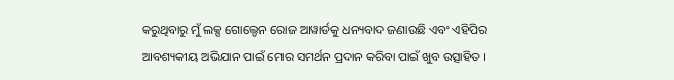କରୁଥିବାରୁ ମୁଁ ଲକ୍ସ ଗୋଲ୍ଡେନ ରୋଜ ଆୱାର୍ଡକୁ ଧନ୍ୟବାଦ ଜଣାଉଛି ଏବଂ ଏହିପିର ଆବଶ୍ୟକୀୟ ଅଭିଯାନ ପାଇଁ ମୋର ସମର୍ଥନ ପ୍ରଦାନ କରିବା ପାଇଁ ଖୁବ ଉତ୍ସାହିତ ।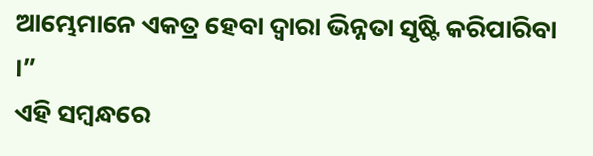ଆମ୍ଭେମାନେ ଏକତ୍ର ହେବା ଦ୍ୱାରା ଭିନ୍ନତା ସୃଷ୍ଟି କରିପାରିବା ।”
ଏହି ସମ୍ବନ୍ଧରେ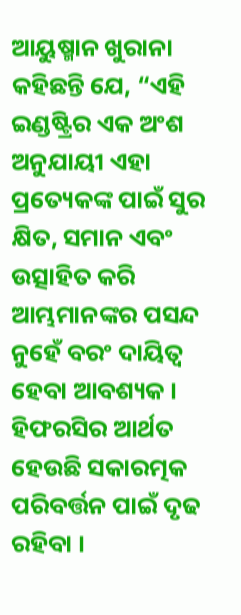ଆୟୁଷ୍ମାନ ଖୁରାନା କହିଛନ୍ତି ଯେ, “ଏହି ଇଣ୍ଡଷ୍ଟ୍ରିର ଏକ ଅଂଶ ଅନୁଯାୟୀ ଏହା ପ୍ରତ୍ୟେକଙ୍କ ପାଇଁ ସୁର କ୍ଷିତ, ସମାନ ଏବଂ ଉତ୍ସାହିତ କରି ଆମ୍ଭମାନଙ୍କର ପସନ୍ଦ ନୁହେଁ ବରଂ ଦାୟିତ୍ୱ ହେବା ଆବଶ୍ୟକ । ହିଫରସିର ଆର୍ଥତ ହେଉଛି ସକାରତ୍ମକ ପରିବର୍ତ୍ତନ ପାଇଁ ଦୃଢ ରହିବା ।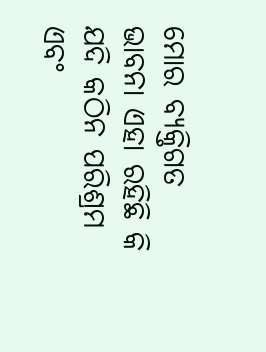ମୋର ବ୍ୟକ୍ତିଗତ ଭାବନା ଏହା ରହିଛି କି ଯଦି କଠିନ ପରିଶ୍ରମ ଏବଂ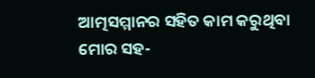ଆତ୍ମସମ୍ମାନର ସହିତ କାମ କରୁଥିବା ମୋର ସହ-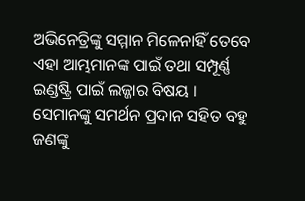ଅଭିନେତ୍ରିଙ୍କୁ ସମ୍ମାନ ମିଳେନାହିଁ ତେବେ ଏହା ଆମ୍ଭମାନଙ୍କ ପାଇଁ ତଥା ସମ୍ପୂର୍ଣ୍ଣ ଇଣ୍ଡଷ୍ଟ୍ରି ପାଇଁ ଲଜ୍ଜାର ବିଷୟ । ସେମାନଙ୍କୁ ସମର୍ଥନ ପ୍ରଦାନ ସହିତ ବହୁ ଜଣଙ୍କୁ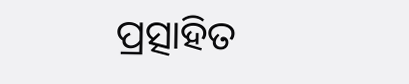ପ୍ରତ୍ସାହିତ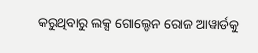କରୁଥିବାରୁ ଲକ୍ସ ଗୋଲ୍ଡେନ ରୋଜ ଆୱାର୍ଡକୁ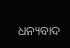ଧନ୍ୟବାଦ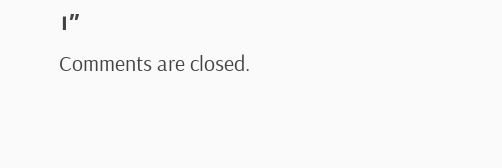।”
Comments are closed.